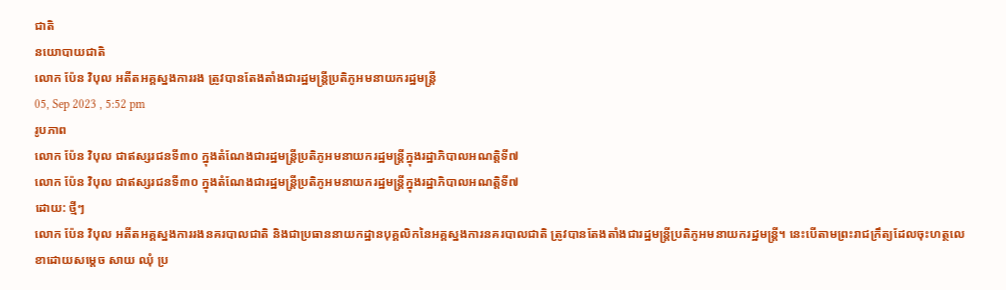ជាតិ
នយោបាយជាតិ
លោក ប៉ែន វិបុល អតីតអគ្គស្នងការរង ត្រូវបានតែងតាំងជារដ្ឋមន្ត្រីប្រតិភូអមនាយករដ្ឋមន្ត្រី
05, Sep 2023 , 5:52 pm
រូបភាព
លោក ប៉ែន វិបុល ជាឥស្សរជនទី៣០ ក្នុងតំណែងជារដ្ឋមន្ត្រីប្រតិភូអមនាយករដ្ឋមន្ត្រីក្នុងរដ្ឋាភិបាលអណត្តិទី៧
លោក ប៉ែន វិបុល ជាឥស្សរជនទី៣០ ក្នុងតំណែងជារដ្ឋមន្ត្រីប្រតិភូអមនាយករដ្ឋមន្ត្រីក្នុងរដ្ឋាភិបាលអណត្តិទី៧
ដោយ: ថ្មីៗ
លោក ប៉ែន វិបុល អតីតអគ្គស្នងការរងនគរបាលជាតិ និងជាប្រធាននាយកដ្ឋានបុគ្គលិកនៃអគ្គស្នងការនគរបាលជាតិ ត្រូវបានតែងតាំងជារដ្ឋមន្ត្រីប្រតិភូអមនាយករដ្ឋមន្ត្រី។ នេះបើតាមព្រះរាជក្រឹត្យដែលចុះហត្ថលេខាដោយសម្តេច សាយ ឈុំ ប្រ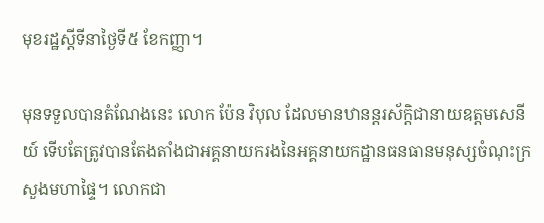មុខរដ្ឋស្តីទីនាថ្ងៃទី៥ ខែកញ្ញា។

មុនទទួលបានតំណែងនេះ លោក ប៉ែន វិបុល ដែលមានឋានន្តរស័ក្តិជានាយឧត្តមសេនីយ៍ ទើបតែត្រូវបានតែងតាំងជាអគ្គនាយករងនៃអគ្គនាយកដ្ឋានធនធានមនុស្សចំណុះក្រសួងមហាផ្ទៃ។ លោកជា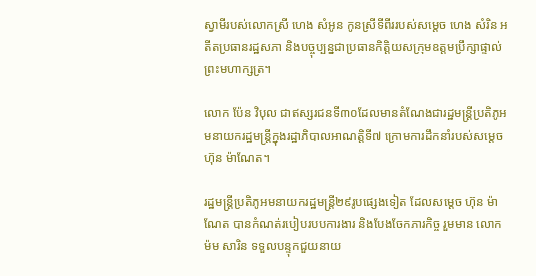ស្វាមីរបស់លោកស្រី ហេង សំអូន កូនស្រីទីពីររបស់សម្តេច ហេង សំរិន អតីតប្រធានរដ្ឋសភា និងបច្ចុប្បន្នជាប្រធានកិត្តិយសក្រុមឧត្តមប្រឹក្សាផ្ទាល់ព្រះមហាក្សត្រ។

លោក ប៉ែន វិបុល ជាឥស្សរជនទី៣០ដែលមានតំណែងជារដ្ឋមន្ត្រីប្រតិភូអមនាយករដ្ឋមន្ត្រីក្នុងរដ្ឋាភិបាលអាណត្តិទី៧ ក្រោមការដឹកនាំរបស់សម្តេច ហ៊ុន ម៉ាណែត។

រដ្ឋមន្ត្រីប្រតិភូអមនាយករដ្ឋមន្ត្រី២៩រូបផ្សេងទៀត ដែលសម្តេច ហ៊ុន ម៉ាណែត បានកំណត់របៀបរបបការងារ និងបែងចែកភារកិច្ច រួមមាន លោក ម៉ម សារិន ទទួលបន្ទុកជួយនាយ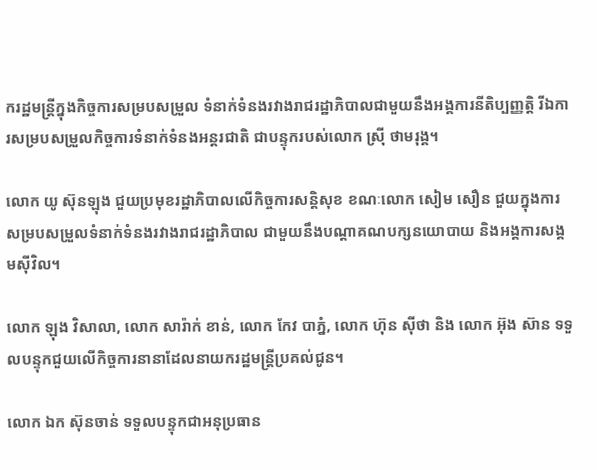ករដ្ឋមន្ត្រីក្នុងកិច្ចការសម្របសម្រួល ទំនាក់ទំនងរវាងរាជរដ្ឋាភិបាលជាមួយនឹងអង្គការនីតិប្បញ្ញត្តិ រីឯការសម្របសម្រួលកិច្ចការទំនាក់ទំនងអន្តរជាតិ ជាបន្ទុករបស់លោក ស្រ៊ី ថាមរុង្គ។

លោក យូ ស៊ុនឡុង ជួយប្រមុខរដ្ឋាភិបាលលើកិច្ចការសន្តិសុខ ខណៈលោក សៀម សឿន ជួយក្នុងការសម្របសម្រួលទំនាក់ទំនងរវាងរាជរដ្ឋាភិបាល ជាមួយនឹងបណ្តាគណបក្សនយោបាយ និងអង្គការសង្គមស៊ីវិល។

លោក ឡុង វិសាលា, លោក សារ៉ាក់ ខាន់, លោក កែវ បាភ្នំ, លោក ហ៊ុន ស៊ីថា និង លោក អ៊ុង ស៊ាន ទទួលបន្ទុកជួយលើកិច្ចការនានាដែលនាយករដ្ឋមន្ត្រីប្រគល់ជូន។

លោក ឯក ស៊ុនចាន់ ទទួលបន្ទុកជាអនុប្រធាន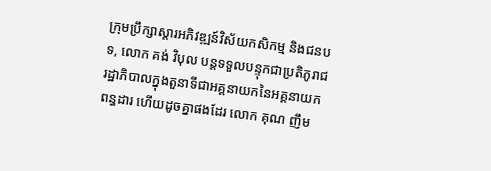ក្រុមប្រឹក្សាស្តារអភិវឌ្ឍន៍វិស័យកសិកម្ម និងជនបទ, លោក គង់ វិបុល បន្តទទួលបន្ទុកជាប្រតិភូរាជរដ្ឋាភិបាលក្នុងតួនាទីជាអគ្គនាយកនៃអគ្គនាយកពន្ធដារ ហើយដូចគ្នាផងដែរ លោក គុណ ញឹម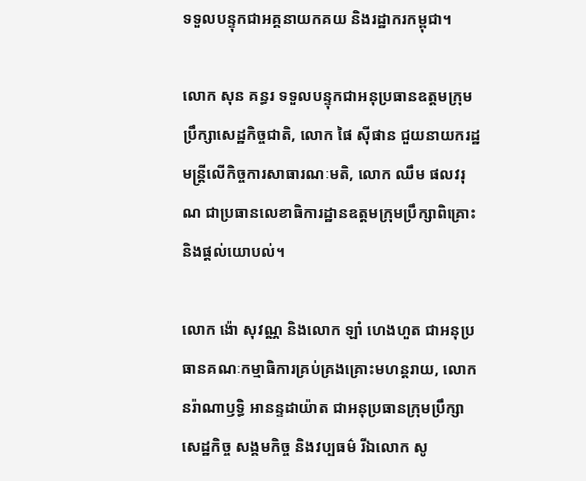ទទួលបន្ទុកជាអគ្គនាយកគយ និងរដ្ឋាករកម្ពុជា។

លោក សុន គន្ធរ ទទួលបន្ទុកជាអនុប្រធានឧត្តមក្រុមប្រឹក្សាសេដ្ឋកិច្ចជាតិ, លោក ផៃ ស៊ីផាន ជួយនាយករដ្ឋមន្ត្រីលើកិច្ចការសាធារណៈមតិ, លោក ឈឹម ផលវរុណ ជាប្រធានលេខាធិការដ្ឋានឧត្តមក្រុមប្រឹក្សាពិគ្រោះ និងផ្តល់យោបល់។

លោក ង៉ោ សុវណ្ណ និងលោក ឡាំ ហេងហួត ជាអនុប្រធានគណៈកម្មាធិការគ្រប់គ្រងគ្រោះមហន្តរាយ, លោក នរ៉ាណាឫទ្ធិ អានន្ទដាយ៉ាត ជាអនុប្រធានក្រុមប្រឹក្សាសេដ្ឋកិច្ច សង្គមកិច្ច និងវប្បធម៌ រីឯលោក សូ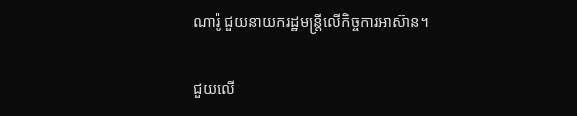ណារ៉ូ ជួយនាយករដ្ឋមន្ត្រីលើកិច្ចការអាស៊ាន។

ជួយលើ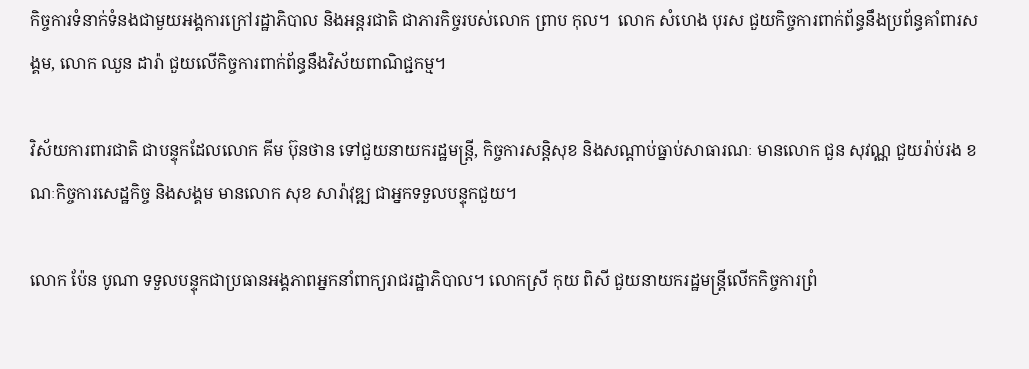កិច្ចការទំនាក់ទំនងជាមួយអង្គការក្រៅរដ្ឋាភិបាល និងអន្តរជាតិ ជាភារកិច្ចរបស់លោក ព្រាប កុល។  លោក សំហេង បុរស ជួយកិច្ចការពាក់ព័ន្ធនឹងប្រព័ន្ធគាំពារសង្គម, លោក ឈួន ដារ៉ា ជួយលើកិច្ចការពាក់ព័ន្ធនឹងវិស័យពាណិជ្ជកម្ម។

វិស័យការពារជាតិ ជាបន្ទុកដែលលោក គីម ប៊ុនថាន ទៅជួយនាយករដ្ឋមន្ត្រី, កិច្ចការសន្តិសុខ និងសណ្តាប់ធ្នាប់សាធារណៈ មានលោក ជួន សុវណ្ណ ជួយរ៉ាប់រង ខណៈកិច្ចការសេដ្ឋកិច្ច និងសង្គម មានលោក សុខ សារ៉ាវុឌ្ឍ ជាអ្នកទទួលបន្ទុកជួយ។

លោក ប៉ែន បូណា ទទួលបន្ទុកជាប្រធានអង្គភាពអ្នកនាំពាក្យរាជរដ្ឋាភិបាល។ លោកស្រី កុយ ពិសី ជួយនាយករដ្ឋមន្ត្រីលើកកិច្ចការព្រំ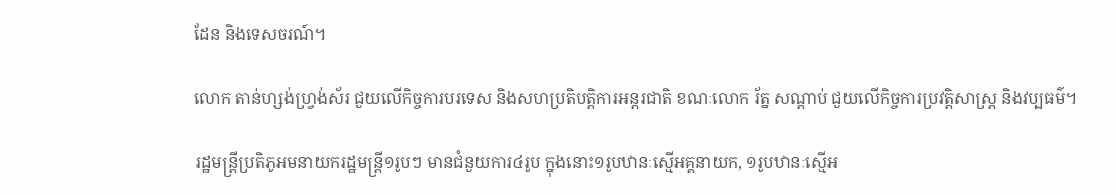ដែន និងទេសចរណ៍។

លោក តាន់ហ្សង់ហ្វ្រង់ស័រ ជួយលើកិច្ចការបរទេស និងសហប្រតិបត្តិការអន្តរជាតិ ខណៈលោក រ័ត្ន សណ្តាប់ ជួយលើកិច្ចការប្រវត្តិសាស្ត្រ និងវប្បធម៌។

រដ្ឋមន្ត្រីប្រតិភូអមនាយករដ្ឋមន្ត្រី១រូបៗ មានជំនួយការ៤រូប ក្នុងនោះ១រូបឋានៈស្មើអគ្គនាយក, ១រូបឋានៈស្មើអ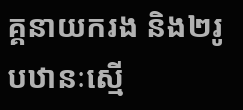គ្គនាយករង និង២រូបឋានៈស្មើ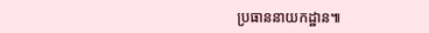ប្រធាននាយកដ្ឋាន៕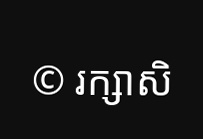© រក្សាសិ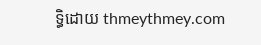ទ្ធិដោយ thmeythmey.com